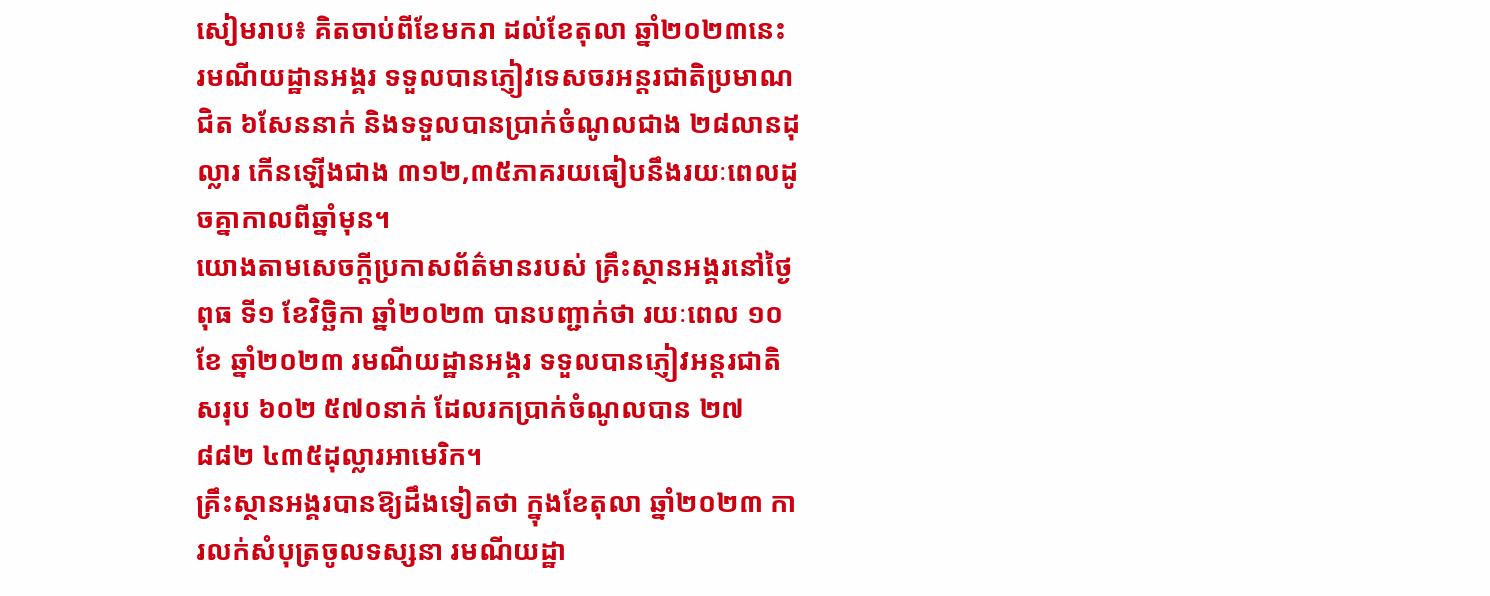សៀមរាប៖ គិតចាប់ពីខែមករា ដល់ខែតុលា ឆ្នាំ២០២៣នេះ រមណីយដ្ឋានអង្គរ ទទួលបានភ្ញៀវទេសចរអន្តរជាតិប្រមាណជិត ៦សែននាក់ និងទទួលបានប្រាក់ចំណូលជាង ២៨លានដុល្លារ កើនឡើងជាង ៣១២,៣៥ភាគរយធៀបនឹងរយៈពេលដូចគ្នាកាលពីឆ្នាំមុន។
យោងតាមសេចក្តីប្រកាសព័ត៌មានរបស់ គ្រឹះស្ថានអង្គរនៅថ្ងៃពុធ ទី១ ខែវិច្ឆិកា ឆ្នាំ២០២៣ បានបញ្ជាក់ថា រយៈពេល ១០ខែ ឆ្នាំ២០២៣ រមណីយដ្ឋានអង្គរ ទទួលបានភ្ញៀវអន្តរជាតិសរុប ៦០២ ៥៧០នាក់ ដែលរកប្រាក់ចំណូលបាន ២៧ ៨៨២ ៤៣៥ដុល្លារអាមេរិក។
គ្រឹះស្ថានអង្គរបានឱ្យដឹងទៀតថា ក្នុងខែតុលា ឆ្នាំ២០២៣ ការលក់សំបុត្រចូលទស្សនា រមណីយដ្ឋា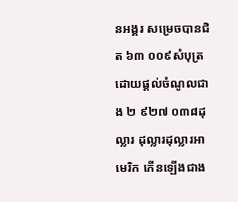នអង្គរ សម្រេចបានជិត ៦៣ ០០៩សំបុត្រ ដោយផ្តល់ចំណូលជាង ២ ៩២៧ ០៣៨ដុល្លារ ដុល្លារដុល្លារអាមេរិក កើនឡើងជាង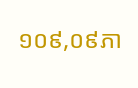១០៩,០៩ភា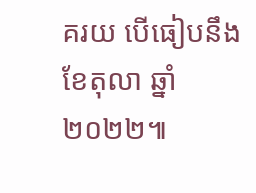គរយ បើធៀបនឹងខែតុលា ឆ្នាំ២០២២៕